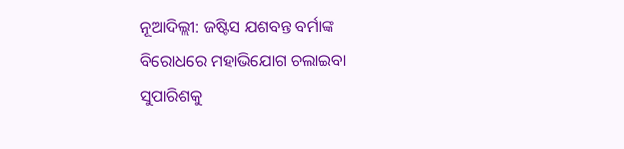ନୂଆଦିଲ୍ଲୀ: ଜଷ୍ଟିସ ଯଶବନ୍ତ ବର୍ମାଙ୍କ ବିରୋଧରେ ମହାଭିଯୋଗ ଚଲାଇବା ସୁପାରିଶକୁ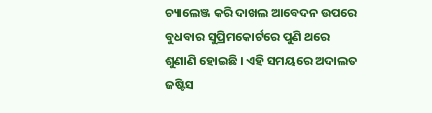ଚ୍ୟାଲେଞ୍ଜ କରି ଦାଖଲ ଆବେଦନ ଉପରେ ବୁଧବାର ସୁପ୍ରିମକୋର୍ଟରେ ପୁଣି ଥରେ ଶୁଣାଣି ହୋଇଛି । ଏହି ସମୟରେ ଅଦାଲତ ଜଷ୍ଟିସ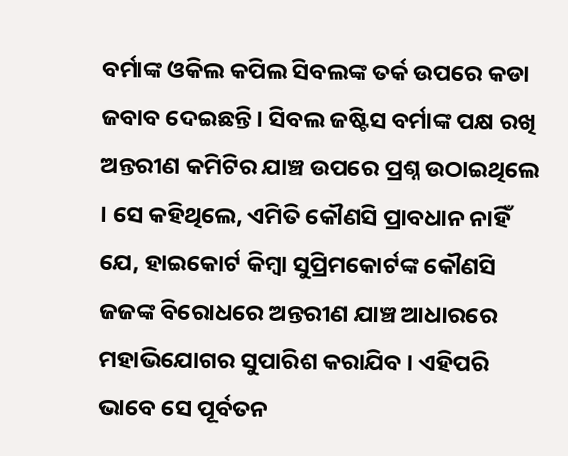ବର୍ମାଙ୍କ ଓକିଲ କପିଲ ସିବଲଙ୍କ ତର୍କ ଉପରେ କଡା ଜବାବ ଦେଇଛନ୍ତି । ସିବଲ ଜଷ୍ଟିସ ବର୍ମାଙ୍କ ପକ୍ଷ ରଖି ଅନ୍ତରୀଣ କମିଟିର ଯାଞ୍ଚ ଉପରେ ପ୍ରଶ୍ନ ଉଠାଇଥିଲେ । ସେ କହିଥିଲେ, ଏମିତି କୌଣସି ପ୍ରାବଧାନ ନାହିଁ ଯେ, ହାଇକୋର୍ଟ କିମ୍ବା ସୁପ୍ରିମକୋର୍ଟଙ୍କ କୌଣସି ଜଜଙ୍କ ବିରୋଧରେ ଅନ୍ତରୀଣ ଯାଞ୍ଚ ଆଧାରରେ ମହାଭିଯୋଗର ସୁପାରିଶ କରାଯିବ । ଏହିପରି ଭାବେ ସେ ପୂର୍ବତନ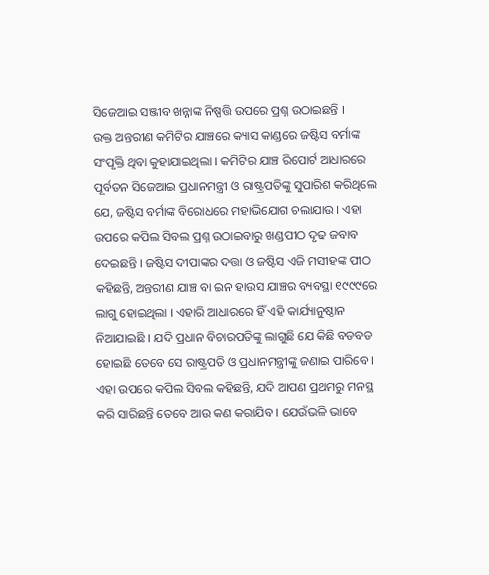ସିଜେଆଇ ସଞ୍ଜୀବ ଖନ୍ନାଙ୍କ ନିଷ୍ପତ୍ତି ଉପରେ ପ୍ରଶ୍ନ ଉଠାଇଛନ୍ତି ।
ଉକ୍ତ ଅନ୍ତରୀଣ କମିଟିର ଯାଞ୍ଚରେ କ୍ୟାସ କାଣ୍ଡରେ ଜଷ୍ଟିସ ବର୍ମାଙ୍କ ସଂପୃକ୍ତି ଥିବା କୁହାଯାଇଥିଲା । କମିଟିର ଯାଞ୍ଚ ରିପୋର୍ଟ ଆଧାରରେ ପୂର୍ବତନ ସିଜେଆଇ ପ୍ରଧାନମନ୍ତ୍ରୀ ଓ ରାଷ୍ଟ୍ରପତିଙ୍କୁ ସୁପାରିଶ କରିଥିଲେ ଯେ, ଜଷ୍ଟିସ ବର୍ମାଙ୍କ ବିରୋଧରେ ମହାଭିଯୋଗ ଚଲାଯାଉ । ଏହା ଉପରେ କପିଲ ସିବଲ ପ୍ରଶ୍ନ ଉଠାଇବାରୁ ଖଣ୍ଡପୀଠ ଦୃଢ ଜବାବ ଦେଇଛନ୍ତି । ଜଷ୍ଟିସ ଦୀପାଙ୍କର ଦତ୍ତା ଓ ଜଷ୍ଟିସ ଏଜି ମସୀହଙ୍କ ପୀଠ କହିଛନ୍ତି, ଅନ୍ତରୀଣ ଯାଞ୍ଚ ବା ଇନ ହାଉସ ଯାଞ୍ଚର ବ୍ୟବସ୍ଥା ୧୯୯୯ରେ ଲାଗୁ ହୋଇଥିଲା । ଏହାରି ଆଧାରରେ ହିଁ ଏହି କାର୍ଯ୍ୟାନୁଷ୍ଠାନ ନିଆଯାଇଛି । ଯଦି ପ୍ରଧାନ ବିଚାରପତିଙ୍କୁ ଲାଗୁଛି ଯେ କିଛି ବଡବଡ ହୋଇଛି ତେବେ ସେ ରାଷ୍ଟ୍ରପତି ଓ ପ୍ରଧାନମନ୍ତ୍ରୀଙ୍କୁ ଜଣାଇ ପାରିବେ ।
ଏହା ଉପରେ କପିଲ ସିବଲ କହିଛନ୍ତି, ଯଦି ଆପଣ ପ୍ରଥମରୁ ମନସ୍ଥ କରି ସାରିଛନ୍ତି ତେବେ ଆଉ କଣ କରାଯିବ । ଯେଉଁଭଳି ଭାବେ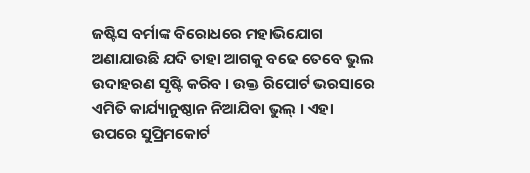ଜଷ୍ଟିସ ବର୍ମାଙ୍କ ବିରୋଧରେ ମହାଭିଯୋଗ ଅଣାଯାଉଛି ଯଦି ତାହା ଆଗକୁ ବଢେ ତେବେ ଭୁଲ ଉଦାହରଣ ସୃଷ୍ଟି କରିବ । ଉକ୍ତ ରିପୋର୍ଟ ଭରସାରେ ଏମିତି କାର୍ଯ୍ୟାନୁଷ୍ଠାନ ନିଆଯିବା ଭୁଲ୍ । ଏହା ଉପରେ ସୁପ୍ରିମକୋର୍ଟ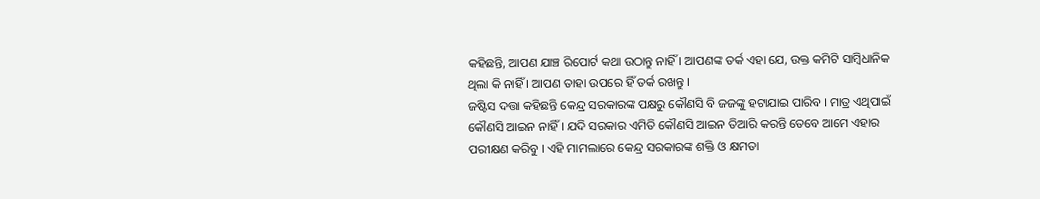କହିଛନ୍ତି, ଆପଣ ଯାଞ୍ଚ ରିପୋର୍ଟ କଥା ଉଠାନ୍ତୁ ନାହିଁ । ଆପଣଙ୍କ ତର୍କ ଏହା ଯେ, ଉକ୍ତ କମିଟି ସାମ୍ବିଧାନିକ ଥିଲା କି ନାହିଁ । ଆପଣ ତାହା ଉପରେ ହିଁ ତର୍କ ରଖନ୍ତୁ ।
ଜଷ୍ଟିସ ଦତ୍ତା କହିଛନ୍ତି କେନ୍ଦ୍ର ସରକାରଙ୍କ ପକ୍ଷରୁ କୌଣସି ବି ଜଜଙ୍କୁ ହଟାଯାଇ ପାରିବ । ମାତ୍ର ଏଥିପାଇଁ କୌଣସି ଆଇନ ନାହିଁ । ଯଦି ସରକାର ଏମିତି କୌଣସି ଆଇନ ତିଆରି କରନ୍ତି ତେବେ ଆମେ ଏହାର ପରୀକ୍ଷଣ କରିବୁ । ଏହି ମାମଲାରେ କେନ୍ଦ୍ର ସରକାରଙ୍କ ଶକ୍ତି ଓ କ୍ଷମତା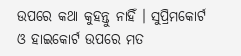ଉପରେ କଥା କୁହନ୍ତୁ ନାହିଁ । ସୁପ୍ରିମକୋର୍ଟ ଓ ହାଇକୋର୍ଟ ଉପରେ ମତ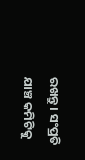ରଖନ୍ତୁ । ସଂପ୍ରତି ଯାଞ୍ଚ କମିଟିକୁ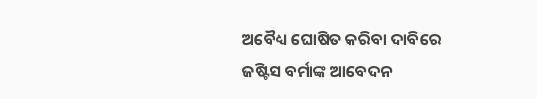ଅବୈଧ୍ୟ ଘୋଷିତ କରିବା ଦାବିରେ ଜଷ୍ଟିସ ବର୍ମାଙ୍କ ଆବେଦନ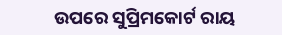ଉପରେ ସୁପ୍ରିମକୋର୍ଟ ରାୟ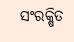ସଂରକ୍ଷିତ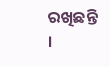ରଖିଛନ୍ତି ।